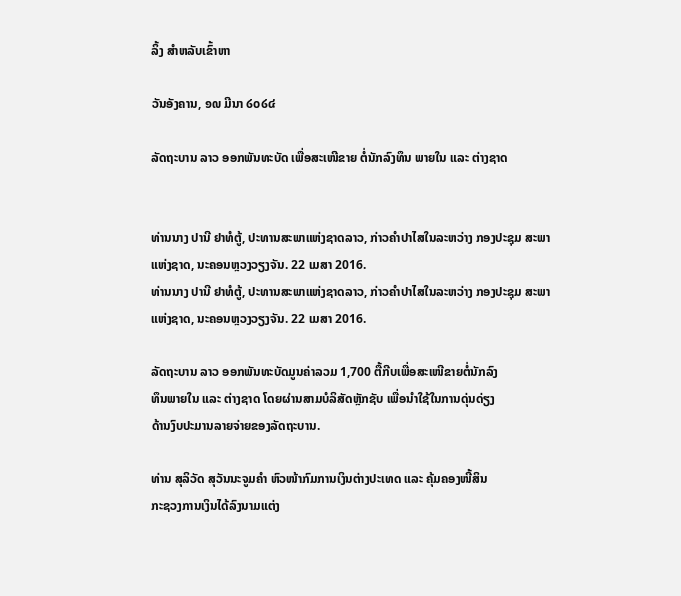ລິ້ງ ສຳຫລັບເຂົ້າຫາ

ວັນອັງຄານ, ໑໙ ມີນາ ໒໐໒໔

ລັດຖະບານ ລາວ ອອກພັນທະບັດ ເພື່ອສະເໜີຂາຍ ຕໍ່ນັກລົງທຶນ ພາຍໃນ ແລະ ຕ່າງຊາດ


ທ່ານນາງ ປານີ ຢາທໍຕູ້, ປະທານສະພາແຫ່ງຊາດລາວ, ກ່າວຄຳປາໄສໃນລະຫວ່າງ ກອງປະຊຸມ ສະພາແຫ່ງຊາດ, ນະຄອນຫຼວງວຽງຈັນ. 22 ເມສາ 2016.
ທ່ານນາງ ປານີ ຢາທໍຕູ້, ປະທານສະພາແຫ່ງຊາດລາວ, ກ່າວຄຳປາໄສໃນລະຫວ່າງ ກອງປະຊຸມ ສະພາແຫ່ງຊາດ, ນະຄອນຫຼວງວຽງຈັນ. 22 ເມສາ 2016.

ລັດຖະບານ ລາວ ອອກພັນທະບັດມູນຄ່າລວມ 1,700 ຕື້ກີບເພື່ອສະເໜີຂາຍຕໍ່ນັກລົງ
ທຶນພາຍໃນ ແລະ ຕ່າງຊາດ ໂດຍຜ່ານສາມບໍລິສັດຫຼັກຊັບ ເພື່ອນຳໃຊ້ໃນການດຸ່ນດ່ຽງ
ດ້ານງົບປະມານລາຍຈ່າຍຂອງລັດຖະບານ.

ທ່ານ ສຸລິວັດ ສຸວັນນະຈູມຄຳ ຫົວໜ້າກົມການເງິນຕ່າງປະເທດ ແລະ ຄຸ້ມຄອງໜີ້ສິນ
ກະຊວງການເງິນໄດ້ລົງນາມແຕ່ງ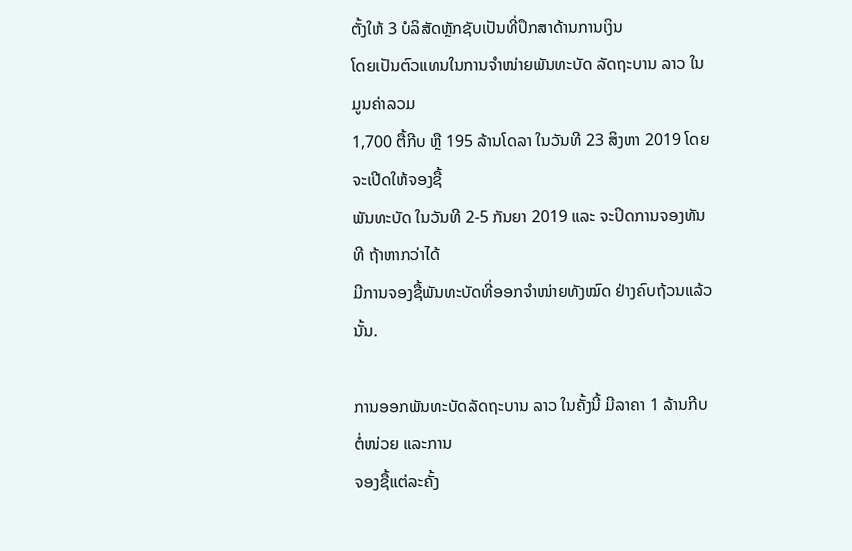ຕັ້ງໃຫ້ 3 ບໍລິສັດຫຼັກຊັບເປັນທີ່ປຶກສາດ້ານການເງິນ
ໂດຍເປັນຕົວແທນໃນການຈຳໜ່າຍພັນທະບັດ ລັດຖະບານ ລາວ ໃນມູນຄ່າລວມ
1,700 ຕື້ກີບ ຫຼື 195 ລ້ານໂດລາ ໃນວັນທີ 23 ສິງຫາ 2019 ໂດຍຈະເປີດໃຫ້ຈອງຊື້
ພັນທະບັດ ໃນວັນທີ 2-5 ກັນຍາ 2019 ແລະ ຈະປິດການຈອງທັນທີ ຖ້າຫາກວ່າໄດ້
ມີການຈອງຊື້ພັນທະບັດທີ່ອອກຈຳໜ່າຍທັງໝົດ ຢ່າງຄົບຖ້ວນແລ້ວນັ້ນ.

ການອອກພັນທະບັດລັດຖະບານ ລາວ ໃນຄັ້ງນີ້ ມີລາຄາ 1 ລ້ານກີບຕໍ່ໜ່ວຍ ແລະການ
ຈອງຊື້ແຕ່ລະຄັ້ງ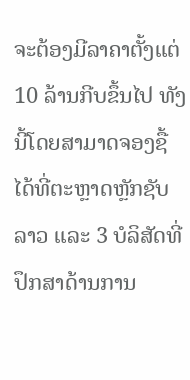ຈະຕ້ອງມີລາຄາຕັ້ງແຕ່ 10 ລ້ານກີບຂຶ້ນໄປ ທັງນີ້ໂດຍສາມາດຈອງຊື້
ໄດ້ທີ່ຕະຫຼາດຫຼັກຊັບ ລາວ ແລະ 3 ບໍລິສັດທີ່ປຶກສາດ້ານການ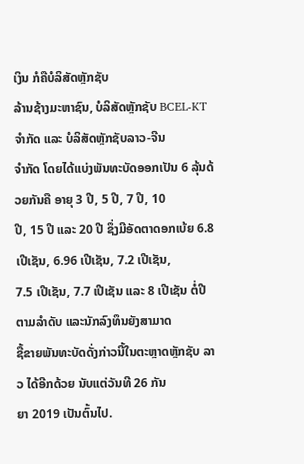ເງິນ ກໍຄືບໍລິສັດຫຼັກຊັບ
ລ້ານຊ້າງມະຫາຊົນ, ບໍລິສັດຫຼັກຊັບ BCEL-KT ຈຳກັດ ແລະ ບໍລິສັດຫຼັກຊັບລາວ-ຈີນ
ຈຳກັດ ໂດຍໄດ້ແບ່ງພັນທະບັດອອກເປັນ 6 ລຸ້ນດ້ວຍກັນຄື ອາຍຸ 3 ປີ, 5 ປີ, 7 ປີ, 10
ປີ, 15 ປີ ແລະ 20 ປີ ຊຶ່ງມີອັດຕາດອກເບ້ຍ 6.8 ເປີເຊັນ, 6.96 ເປີເຊັນ, 7.2 ເປີເຊັນ,
7.5 ເປີເຊັນ, 7.7 ເປີເຊັນ ແລະ 8 ເປີເຊັນ ຕໍ່ປີຕາມລຳດັບ ແລະນັກລົງທຶນຍັງສາມາດ
ຊື້ຂາຍພັນທະບັດດັ່ງກ່າວນີ້ໃນຕະຫຼາດຫຼັກຊັບ ລາວ ໄດ້ອີກດ້ວຍ ນັບແຕ່ວັນທີ 26 ກັນ
ຍາ 2019 ເປັນຕົ້ນໄປ.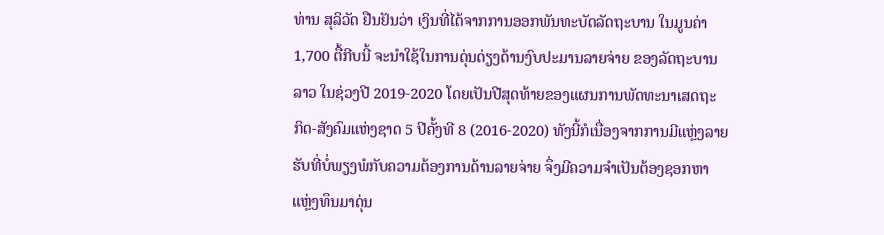ທ່ານ ສຸລິວັດ ຢືນຢັນວ່າ ເງິນທີ່ໄດ້ຈາກການອອກພັນທະບັດລັດຖະບານ ໃນມູນຄ່າ
1,700 ຕື້ກີບນີ້ ຈະນຳໃຊ້ໃນການດຸ່ນດ່ຽງດ້ານງົບປະມານລາຍຈ່າຍ ຂອງລັດຖະບານ
ລາວ ໃນຊ່ວງປີ 2019-2020 ໂດຍເປັນປີສຸດທ້າຍຂອງແຜນການພັດທະນາເສດຖະ
ກິດ-ສັງຄົມແຫ່ງຊາດ 5 ປີຄັ້ງທີ 8 (2016-2020) ທັງນີ້ກໍເນື່ອງຈາກການມີແຫຼ່ງລາຍ
ຮັບທີ່ບໍ່ພຽງພໍກັບຄວາມຕ້ອງການດ້ານລາຍຈ່າຍ ຈຶ່ງມີຄວາມຈຳເປັນຕ້ອງຊອກຫາ
ແຫຼ່ງທຶນມາດຸ່ນ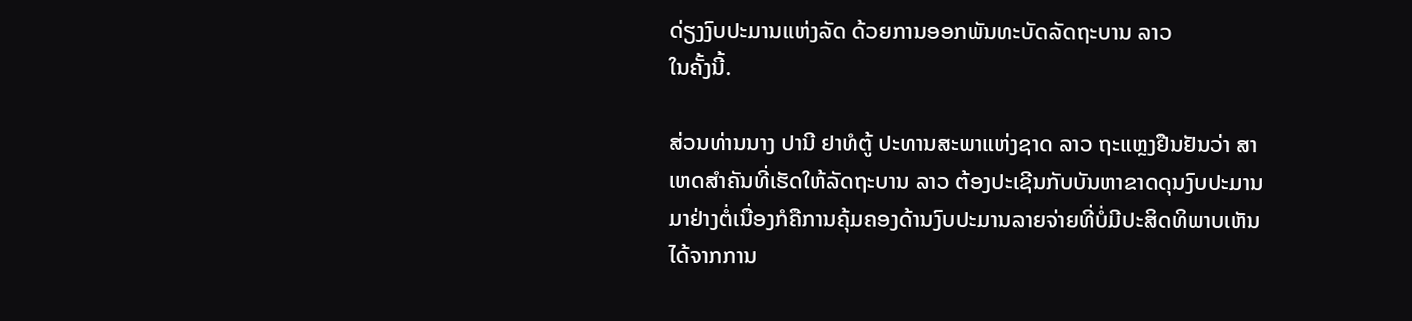ດ່ຽງງົບປະມານແຫ່ງລັດ ດ້ວຍການອອກພັນທະບັດລັດຖະບານ ລາວ
ໃນຄັ້ງນີ້.

ສ່ວນທ່ານນາງ ປານີ ຢາທໍຕູ້ ປະທານສະພາແຫ່ງຊາດ ລາວ ຖະແຫຼງຢືນຢັນວ່າ ສາ
ເຫດສຳຄັນທີ່ເຮັດໃຫ້ລັດຖະບານ ລາວ ຕ້ອງປະເຊີນກັບບັນຫາຂາດດຸນງົບປະມານ
ມາຢ່າງຕໍ່ເນື່ອງກໍຄືການຄຸ້ມຄອງດ້ານງົບປະມານລາຍຈ່າຍທີ່ບໍ່ມີປະສິດທິພາບເຫັນ
ໄດ້ຈາກການ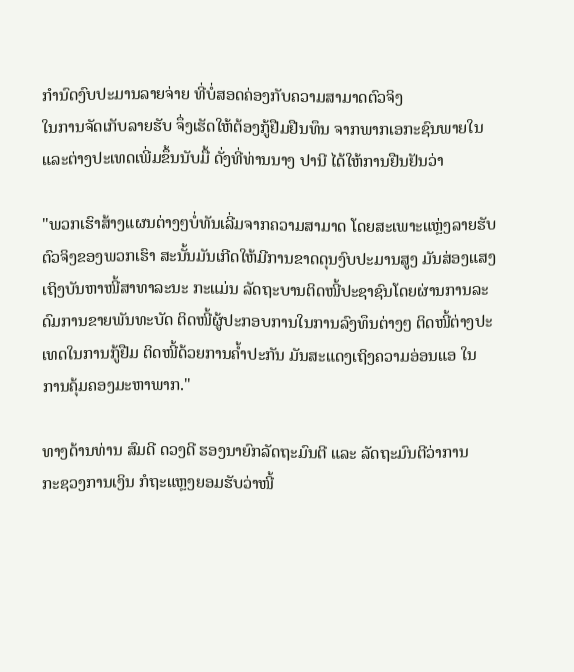ກຳນົດງົບປະມານລາຍຈ່າຍ ທີ່ບໍ່ສອດຄ່ອງກັບຄວາມສາມາດຕົວຈິງ
ໃນການຈັດເກັບລາຍຮັບ ຈຶ່ງເຮັດໃຫ້ຕ້ອງກູ້ຢືມຢືນທຶນ ຈາກພາກເອກະຊົນພາຍໃນ
ແລະຕ່າງປະເທດເພີ່ມຂຶ້ນນັບມື້ ດັ່ງທີ່ທ່ານນາງ ປານີ ໄດ້ໃຫ້ການຢືນຢັນວ່າ

"ພວກເຮົາສ້າງແຜນຕ່າງໆບໍ່ທັນເລີ່ມຈາກຄວາມສາມາດ ໂດຍສະເພາະແຫຼ່ງລາຍຮັບ
ຕົວຈິງຂອງພວກເຮົາ ສະນັ້ນມັນເກີດໃຫ້ມີການຂາດດຸນງົບປະມານສູງ ມັນສ່ອງແສງ
ເຖິງບັນຫາໜີ້ສາທາລະນະ ກະແມ່ນ ລັດຖະບານຕິດໜີ້ປະຊາຊົນໂດຍຜ່ານການລະ
ດົມການຂາຍພັນທະບັດ ຕິດໜີ້ຜູ້ປະກອບການໃນການລົງທຶນຕ່າງໆ ຕິດໜີ້ຕ່າງປະ
ເທດໃນການກູ້ຢືມ ຕິດໜີ້ດ້ວຍການຄ້ຳປະກັນ ມັນສະແດງເຖິງຄວາມອ່ອນແອ ໃນ
ການຄຸ້ມຄອງມະຫາພາກ."

ທາງດ້ານທ່ານ ສົມດີ ດວງດີ ຮອງນາຍົກລັດຖະມົນຕີ ແລະ ລັດຖະມົນຕີວ່າການ
ກະຊວງການເງິນ ກໍຖະແຫຼງຍອມຮັບວ່າໜີ້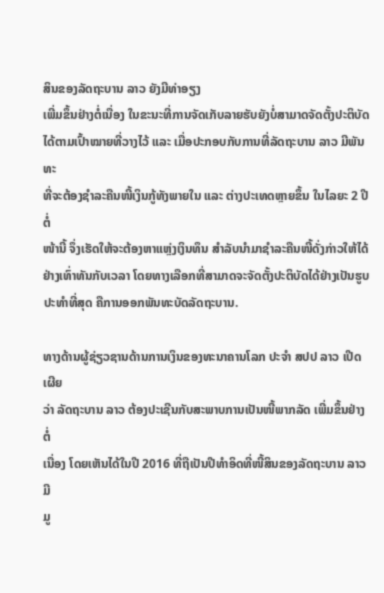ສິນຂອງລັດຖະບານ ລາວ ຍັງມີທ່າອຽງ
ເພີ່ມຂຶ້ນຢ່າງຕໍ່ເນື່ອງ ໃນຂະນະທີ່ການຈັດເກັບລາຍຮັບຍັງບໍ່ສາມາດຈັດຕັ້ງປະຕິບັດ
ໄດ້ຕາມເປົ້າໝາຍທີ່ວາງໄວ້ ແລະ ເມື່ອປະກອບກັບການທີ່ລັດຖະບານ ລາວ ມີພັນທະ
ທີ່ຈະຕ້ອງຊຳລະຄືນໜີ້ເງິນກູ້ທັງພາຍໃນ ແລະ ຕ່າງປະເທດຫຼາຍຂຶ້ນ ໃນໄລຍະ 2 ປີຕໍ່
ໜ້ານີ້ ຈຶ່ງເຮັດໃຫ້ຈະຕ້ອງຫາແຫຼ່ງເງິນທຶນ ສຳລັບນຳມາຊຳລະຄືນໜີ້ດັ່ງກ່າວໃຫ້ໄດ້
ຢ່າງເທົ່າທັນກັບເວລາ ໂດຍທາງເລືອກທີ່ສາມາດຈະຈັດຕັ້ງປະຕິບັດໄດ້ຢ່າງເປັນຮູບ
ປະທຳທີ່ສຸດ ຄືການອອກພັນທະບັດລັດຖະບານ.

ທາງດ້ານຜູ້ຊ່ຽວຊານດ້ານການເງິນຂອງທະນາຄານໂລກ ປະຈຳ ສປປ ລາວ ເປີດເຜີຍ
ວ່າ ລັດຖະບານ ລາວ ຕ້ອງປະເຊີນກັບສະພາບການເປັນໜີ້ພາກລັດ ເພີ່ມຂຶ້ນຢ່າງຕໍ່
ເນື່ອງ ໂດຍເຫັນໄດ້ໃນປີ 2016 ທີ່ຖືເປັນປີທຳອິດທີ່ໜີ້ສິນຂອງລັດຖະບານ ລາວ ມີ
ມູ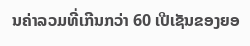ນຄ່າລວມທີ່ເກີນກວ່າ 60 ເປີເຊັນຂອງຍອ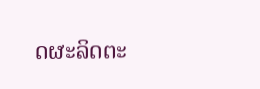ດຜະລິດຕະ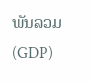ພັນລວມ (GDP)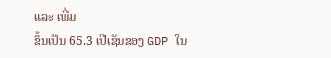ແລະ ເພີ່ມ
ຂຶ້ນເປັນ 65.3 ເປີເຊັນຂອງ GDP ໃນ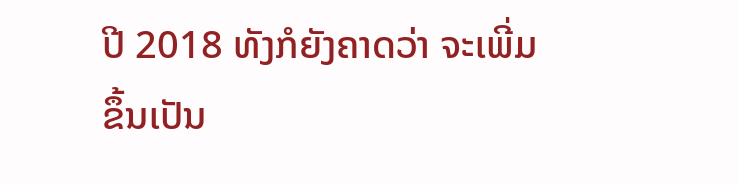ປີ 2018 ທັງກໍຍັງຄາດວ່າ ຈະເພີ່ມຂຶ້ນເປັນ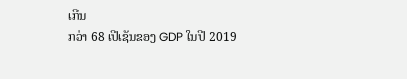ເກີນ
ກວ່າ 68 ເປີເຊັນຂອງ GDP ໃນປີ 2019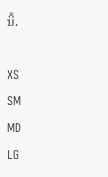ນິ້.

XS
SM
MD
LG